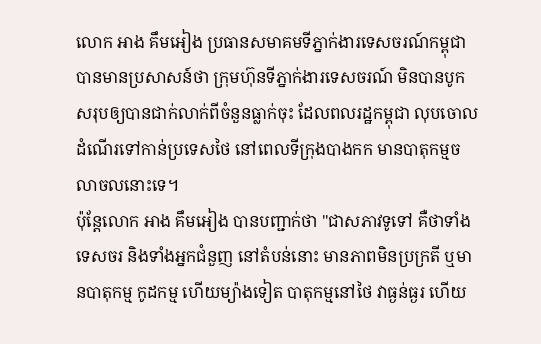លោក អាង គឹមអៀង ប្រធានសមាគមទីភ្នាក់ងារទេសចរណ៍កម្ពុជា បានមានប្រសាសន៍ថា ក្រុមហ៊ុនទីភ្នាក់ងារទេសចរណ៍ មិនបានបូកសរុបឲ្យបានជាក់លាក់ពីចំនួនធ្លាក់ចុះ ដែលពលរដ្ឋកម្ពុជា លុបចោលដំណើរទៅកាន់ប្រទេសថៃ នៅពេលទីក្រុងបាងកក មានបាតុកម្មចលាចលនោះទេ។
ប៉ុន្តែលោក អាង គឹមអៀង បានបញ្ជាក់ថា "ជាសភាវទូទៅ គឺថាទាំងទេសចរ និងទាំងអ្នកជំនួញ នៅតំបន់នោះ មានភាពមិនប្រក្រតី ឬមានបាតុកម្ម កូដកម្ម ហើយម្យ៉ាងទៀត បាតុកម្មនៅថៃ វាធ្ងន់ធ្ងរ ហើយ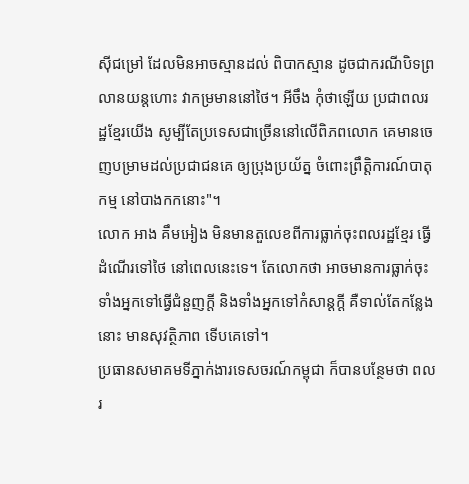ស៊ីជម្រៅ ដែលមិនអាចស្មានដល់ ពិបាកស្មាន ដូចជាករណីបិទព្រលានយន្តហោះ វាកម្រមាននៅថៃ។ អីចឹង កុំថាឡើយ ប្រជាពលរដ្ឋខ្មែរយើង សូម្បីតែប្រទេសជាច្រើននៅលើពិភពលោក គេមានចេញបម្រាមដល់ប្រជាជនគេ ឲ្យប្រុងប្រយ័ត្ន ចំពោះព្រឹត្តិការណ៍បាតុកម្ម នៅបាងកកនោះ"។
លោក អាង គឹមអៀង មិនមានតួលេខពីការធ្លាក់ចុះពលរដ្ឋខ្មែរ ធ្វើដំណើរទៅថៃ នៅពេលនេះទេ។ តែលោកថា អាចមានការធ្លាក់ចុះ ទាំងអ្នកទៅធ្វើជំនួញក្តី និងទាំងអ្នកទៅកំសាន្តក្តី គឺទាល់តែកន្លែងនោះ មានសុវត្ថិភាព ទើបគេទៅ។
ប្រធានសមាគមទីភ្នាក់ងារទេសចរណ៍កម្ពុជា ក៏បានបន្ថែមថា ពលរ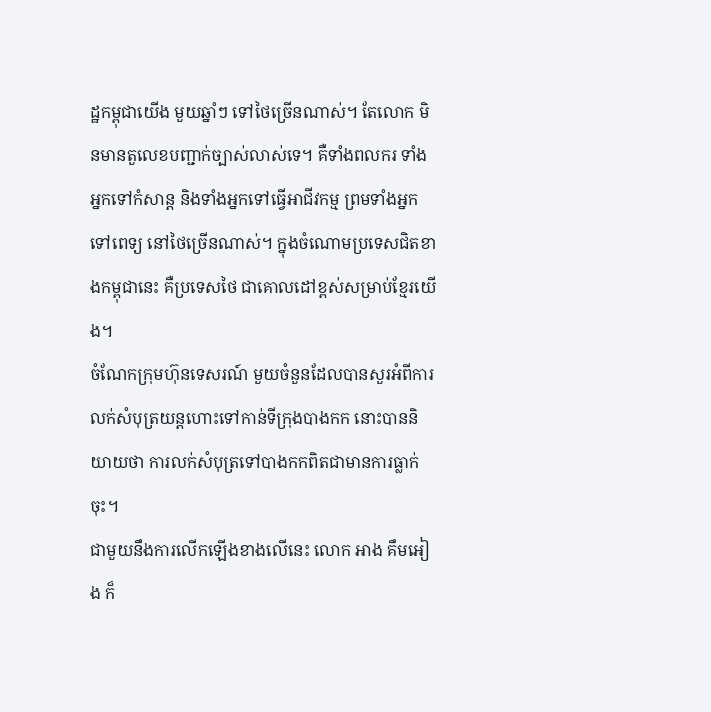ដ្ឋកម្ពុជាយើង មួយឆ្នាំៗ ទៅថៃច្រើនណាស់។ តែលោក មិនមានតួលេខបញ្ជាក់ច្បាស់លាស់ទេ។ គឺទាំងពលករ ទាំងអ្នកទៅកំសាន្ត និងទាំងអ្នកទៅធ្វើអាជីវកម្ម ព្រមទាំងអ្នកទៅពេទ្យ នៅថៃច្រើនណាស់។ ក្នុងចំណោមប្រទេសជិតខាងកម្ពុជានេះ គឺប្រទេសថៃ ជាគោលដៅខ្ពស់សម្រាប់ខ្មែរយើង។
ចំណែកក្រុមហ៊ុនទេសរណ៍ មួយចំនួនដែលបានសួរអំពីការលក់សំបុត្រយន្តហោះទៅកាន់ទីក្រុងបាងកក នោះបាននិយាយថា ការលក់សំបុត្រទៅបាងកកពិតជាមានការធ្លាក់ចុះ។
ជាមួយនឹងការលើកឡើងខាងលើនេះ លោក អាង គឹមអៀង ក៏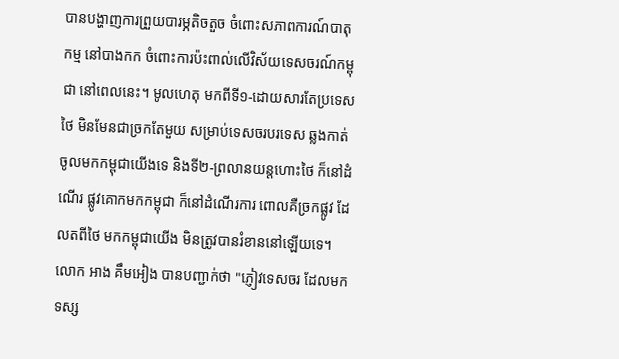បានបង្ហាញការព្រួយបារម្ភតិចតួច ចំពោះសភាពការណ៍បាតុកម្ម នៅបាងកក ចំពោះការប៉ះពាល់លើវិស័យទេសចរណ៍កម្ពុជា នៅពេលនេះ។ មូលហេតុ មកពីទី១-ដោយសារតែប្រទេសថៃ មិនមែនជាច្រកតែមួយ សម្រាប់ទេសចរបរទេស ឆ្លងកាត់ចូលមកកម្ពុជាយើងទេ និងទី២-ព្រលានយន្តហោះថៃ ក៏នៅដំណើរ ផ្លូវគោកមកកម្ពុជា ក៏នៅដំណើរការ ពោលគឺច្រកផ្លូវ ដែលតពីថៃ មកកម្ពុជាយើង មិនត្រូវបានរំខាននៅឡើយទេ។
លោក អាង គឹមអៀង បានបញ្ជាក់ថា "ភ្ញៀវទេសចរ ដែលមកទស្ស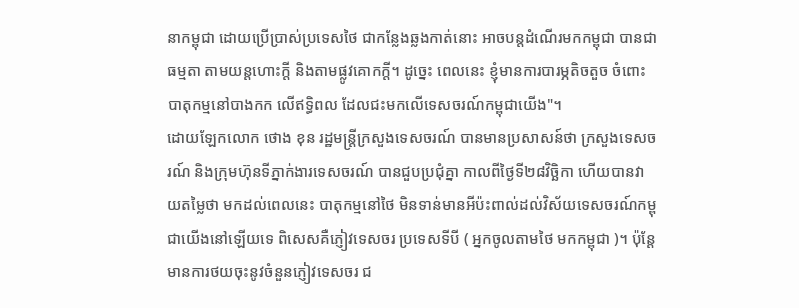នាកម្ពុជា ដោយប្រើប្រាស់ប្រទេសថៃ ជាកន្លែងឆ្លងកាត់នោះ អាចបន្តដំណើរមកកម្ពុជា បានជាធម្មតា តាមយន្តហោះក្តី និងតាមផ្លូវគោកក្តី។ ដូច្នេះ ពេលនេះ ខ្ញុំមានការបារម្ភតិចតួច ចំពោះបាតុកម្មនៅបាងកក លើឥទ្ធិពល ដែលជះមកលើទេសចរណ៍កម្ពុជាយើង"។
ដោយឡែកលោក ថោង ខុន រដ្ឋមន្ត្រីក្រសួងទេសចរណ៍ បានមានប្រសាសន៍ថា ក្រសួងទេសចរណ៍ និងក្រុមហ៊ុនទីភ្នាក់ងារទេសចរណ៍ បានជួបប្រជុំគ្នា កាលពីថ្ងៃទី២៨វិច្ឆិកា ហើយបានវាយតម្លៃថា មកដល់ពេលនេះ បាតុកម្មនៅថៃ មិនទាន់មានអីប៉ះពាល់ដល់វិស័យទេសចរណ៍កម្ពុជាយើងនៅឡើយទេ ពិសេសគឺភ្ញៀវទេសចរ ប្រទេសទីបី ( អ្នកចូលតាមថៃ មកកម្ពុជា )។ ប៉ុន្តែមានការថយចុះនូវចំនួនភ្ញៀវទេសចរ ជ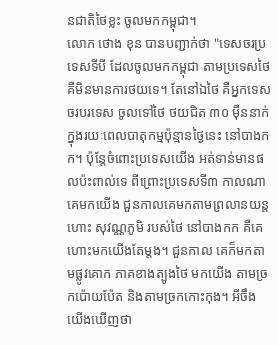នជាតិថៃខ្លះ ចូលមកកម្ពុជា។
លោក ថោង ខុន បានបញ្ជាក់ថា "ទេសចរប្រទេសទីបី ដែលចូលមកកម្ពុជា តាមប្រទេសថៃ គឺមិនមានការថយទេ។ តែនៅឯថៃ គឺអ្នកទេសចរបរទេស ចូលទៅថៃ ថយជិត ៣០ ម៉ឺននាក់ ក្នុងរយៈពេលបាតុកម្មប៉ុន្មានថ្ងៃនេះ នៅបាងកក។ ប៉ុន្តែចំពោះប្រទេសយើង អត់ទាន់មានផលប៉ះពាល់ទេ ពីព្រោះប្រទេសទី៣ កាលណា គេមកយើង ជួនកាលគេមកតាមព្រលានយន្តហោះ សុវណ្ណភូមិ របស់ថៃ នៅបាងកក គឺគេហោះមកយើងតែម្តង។ ជួនកាល គេក៏មកតាមផ្លូវគោក ភាគខាងត្បូងថៃ មកយើង តាមច្រកប៉ោយប៉ែត និងតាមច្រកកោះកុង។ អីចឹង យើងឃើញថា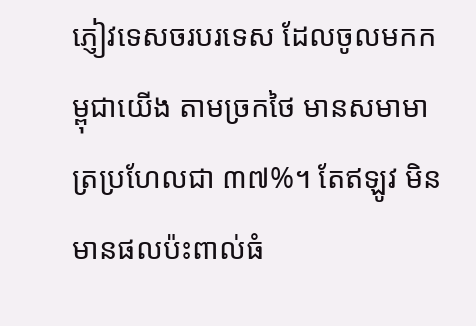ភ្ញៀវទេសចរបរទេស ដែលចូលមកកម្ពុជាយើង តាមច្រកថៃ មានសមាមាត្រប្រហែលជា ៣៧%។ តែឥឡូវ មិនមានផលប៉ះពាល់ធំ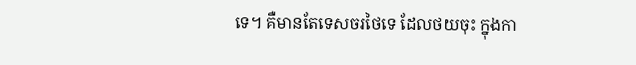ទេ។ គឺមានតែទេសចរថៃទេ ដែលថយចុះ ក្នុងកា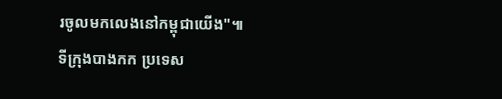រចូលមកលេងនៅកម្ពុជាយើង"៕
ទីក្រុងបាងកក ប្រទេស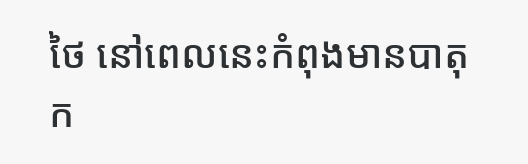ថៃ នៅពេលនេះកំពុងមានបាតុក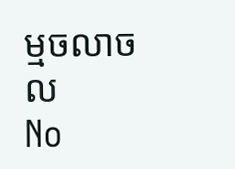ម្មចលាចល
No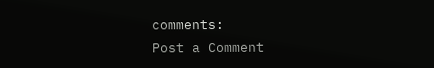comments:
Post a Comment